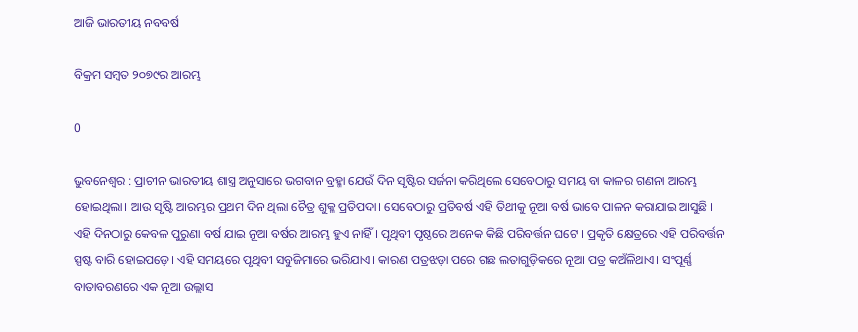ଆଜି ଭାରତୀୟ ନବବର୍ଷ

ବିକ୍ରମ ସମ୍ବତ ୨୦୭୯ର ଆରମ୍ଭ

0

ଭୁବନେଶ୍ୱର : ପ୍ରାଚୀନ ଭାରତୀୟ ଶାସ୍ତ୍ର ଅନୁସାରେ ଭଗବାନ ବ୍ରହ୍ମା ଯେଉଁ ଦିନ ସୃଷ୍ଟିର ସର୍ଜନା କରିଥିଲେ ସେବେଠାରୁ ସମୟ ବା କାଳର ଗଣନା ଆରମ୍ଭ ହୋଇଥିଲା। ଆଉ ସୃଷ୍ଟି ଆରମ୍ଭର ପ୍ରଥମ ଦିନ ଥିଲା ଚୈତ୍ର ଶୁକ୍ଳ ପ୍ରତିପଦା। ସେବେଠାରୁ ପ୍ରତିବର୍ଷ ଏହି ତିଥୀକୁ ନୂଆ ବର୍ଷ ଭାବେ ପାଳନ କରାଯାଇ ଆସୁଛି । ଏହି ଦିନଠାରୁ କେବଳ ପୁରୁଣା ବର୍ଷ ଯାଇ ନୂଆ ବର୍ଷର ଆରମ୍ଭ ହୁଏ ନାହିଁ । ପୃଥିବୀ ପୃଷ୍ଠରେ ଅନେକ କିଛି ପରିବର୍ତ୍ତନ ଘଟେ । ପ୍ରକୃତି କ୍ଷେତ୍ରରେ ଏହି ପରିବର୍ତ୍ତନ ସ୍ପଷ୍ଟ ବାରି ହୋଇପଡ଼େ। ଏହି ସମୟରେ ପୃଥିବୀ ସବୁଜିମାରେ ଭରିଯାଏ। କାରଣ ପତ୍ରଝଡ଼ା ପରେ ଗଛ ଲତାଗୁଡ଼ିକରେ ନୂଆ ପତ୍ର କଅଁଳିଥାଏ। ସଂପୂର୍ଣ୍ଣ ବାତାବରଣରେ ଏକ ନୂଆ ଉଲ୍ଲାସ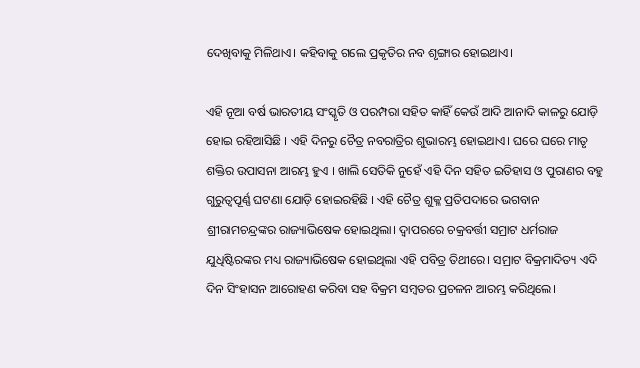ଦେଖିବାକୁ ମିଳିଥାଏ। କହିବାକୁ ଗଲେ ପ୍ରକୃତିର ନବ ଶୃଙ୍ଗାର ହୋଇଥାଏ।

ଏହି ନୂଆ ବର୍ଷ ଭାରତୀୟ ସଂସ୍କୃତି ଓ ପରମ୍ପରା ସହିତ କାହିଁ କେଉଁ ଆଦି ଆନାଦି କାଳରୁ ଯୋଡ଼ି ହୋଇ ରହିଆସିଛି । ଏହି ଦିନରୁ ଚୈତ୍ର ନବରାତ୍ରିର ଶୁଭାରମ୍ଭ ହୋଇଥାଏ। ଘରେ ଘରେ ମାତୃ ଶକ୍ତିର ଉପାସନା ଆରମ୍ଭ ହୁଏ । ଖାଲି ସେତିକି ନୁହେଁ ଏହି ଦିନ ସହିତ ଇତିହାସ ଓ ପୁରାଣର ବହୁ ଗୁରୁତ୍ବପୂର୍ଣ୍ଣ ଘଟଣା ଯୋଡ଼ି ହୋଇରହିଛି । ଏହି ଚୈତ୍ର ଶୁକ୍ଳ ପ୍ରତିପଦାରେ ଭଗବାନ ଶ୍ରୀରାମଚନ୍ଦ୍ରଙ୍କର ରାଜ୍ୟାଭିଷେକ ହୋଇଥିଲା। ଦ୍ବାପରରେ ଚକ୍ରବର୍ତ୍ତୀ ସମ୍ରାଟ ଧର୍ମରାଜ ଯୁଧିଷ୍ଟିରଙ୍କର ମଧ୍ୟ ରାଜ୍ୟାଭିଷେକ ହୋଇଥିଲା ଏହି ପବିତ୍ର ତିଥୀରେ। ସମ୍ରାଟ ବିକ୍ରମାଦିତ୍ୟ ଏଦି ଦିନ ସିଂହାସନ ଆରୋହଣ କରିବା ସହ ବିକ୍ରମ ସମ୍ବତର ପ୍ରଚଳନ ଆରମ୍ଭ କରିଥିଲେ।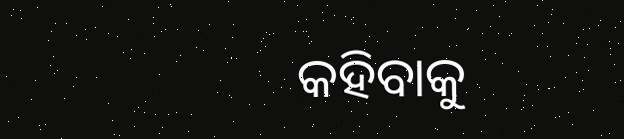କହିବାକୁ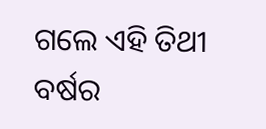ଗଲେ ଏହି ତିଥୀ ବର୍ଷର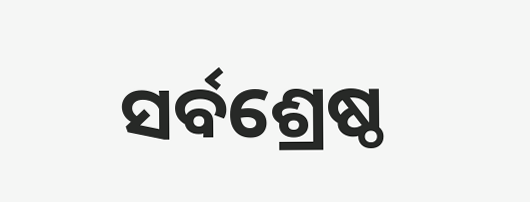ସର୍ବଶ୍ରେଷ୍ଠ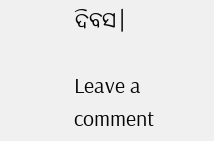ଦିବସ।

Leave a comment